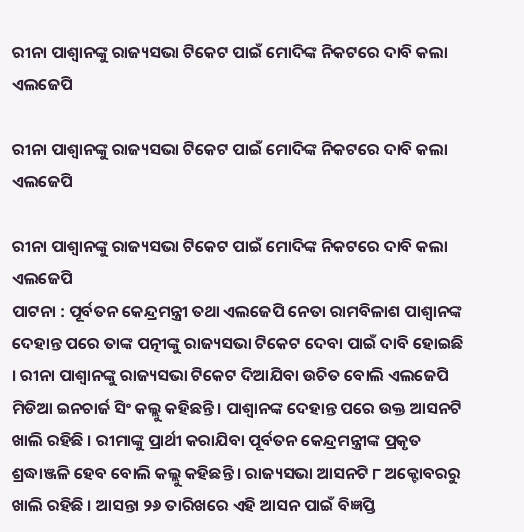ରୀନା ପାଶ୍ୱାନଙ୍କୁ ରାଜ୍ୟସଭା ଟିକେଟ ପାଇଁ ମୋଦିଙ୍କ ନିକଟରେ ଦାବି କଲା ଏଲଜେପି

ରୀନା ପାଶ୍ୱାନଙ୍କୁ ରାଜ୍ୟସଭା ଟିକେଟ ପାଇଁ ମୋଦିଙ୍କ ନିକଟରେ ଦାବି କଲା ଏଲଜେପି

ରୀନା ପାଶ୍ୱାନଙ୍କୁ ରାଜ୍ୟସଭା ଟିକେଟ ପାଇଁ ମୋଦିଙ୍କ ନିକଟରେ ଦାବି କଲା ଏଲଜେପି
ପାଟନା : ପୂର୍ବତନ କେନ୍ଦ୍ରମନ୍ତ୍ରୀ ତଥା ଏଲଜେପି ନେତା ରାମବିଳାଶ ପାଶ୍ୱାନଙ୍କ ଦେହାନ୍ତ ପରେ ତାଙ୍କ ପତ୍ନୀଙ୍କୁ ରାଜ୍ୟସଭା ଟିକେଟ ଦେବା ପାଇଁ ଦାବି ହୋଇଛି । ରୀନା ପାଶ୍ୱାନଙ୍କୁ ରାଜ୍ୟସଭା ଟିକେଟ ଦିଆଯିବା ଉଚିତ ବୋଲି ଏଲଜେପି ମିଡିଆ ଇନଚାର୍ଜ ସିଂ କଲ୍ଲୁ କହିଛନ୍ତି । ପାଶ୍ୱାନଙ୍କ ଦେହାନ୍ତ ପରେ ଉକ୍ତ ଆସନଟି ଖାଲି ରହିଛି । ରୀମାଙ୍କୁ ପ୍ରାର୍ଥୀ କରାଯିବା ପୂର୍ବତନ କେନ୍ଦ୍ରମନ୍ତ୍ରୀଙ୍କ ପ୍ରକୃତ ଶ୍ରଦ୍ଧାଞ୍ଜଳି ହେବ ବୋଲି କଲ୍ଲୁ କହିଛନ୍ତି । ରାଜ୍ୟସଭା ଆସନଟି ୮ ଅକ୍ଟୋବରରୁ ଖାଲି ରହିଛି । ଆସନ୍ତା ୨୬ ତାରିଖରେ ଏହି ଆସନ ପାଇଁ ବିଜ୍ଞପ୍ତି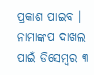ପ୍ରକାଶ ପାଇବ । ନାମାଙ୍କପ ଦାଖଲ ପାଇଁ ଡିସେମ୍ବର ୩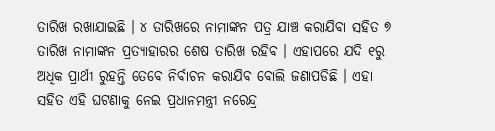ତାରିଖ ରଖାଯାଇଛି । ୪ ତାରିଖରେ ନାମାଙ୍କନ ପତ୍ର ଯାଞ୍ଚ କରାଯିବା ସହିତ ୭ ତାରିଖ ନାମାଙ୍କନ ପ୍ରତ୍ୟାହାରର ଶେଷ ତାରିଖ ରହିବ । ଏହାପରେ ଯଦି ୧ରୁ ଅଧିକ ପ୍ରାର୍ଥୀ ରୁହନ୍ତି ତେବେ ନିର୍ବାଚନ କରାଯିବ ବୋଲି ଜଣାପଡିଛି । ଏହା ସହିତ ଏହି ଘଟଣାକୁ ନେଇ ପ୍ରଧାନମନ୍ତ୍ରୀ ନରେନ୍ଦ୍ର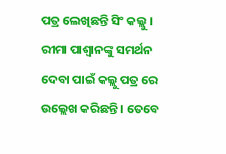ପତ୍ର ଲେଖିଛନ୍ତି ସିଂ କଲ୍ଲୁ । ରୀମା ପାଶ୍ୱାନଙ୍କୁ ସମର୍ଥନ ଦେବା ପାଇଁ କଲ୍ଲୁ ପତ୍ର ରେ ଉଲ୍ଲେଖ କରିଛନ୍ତି । ତେବେ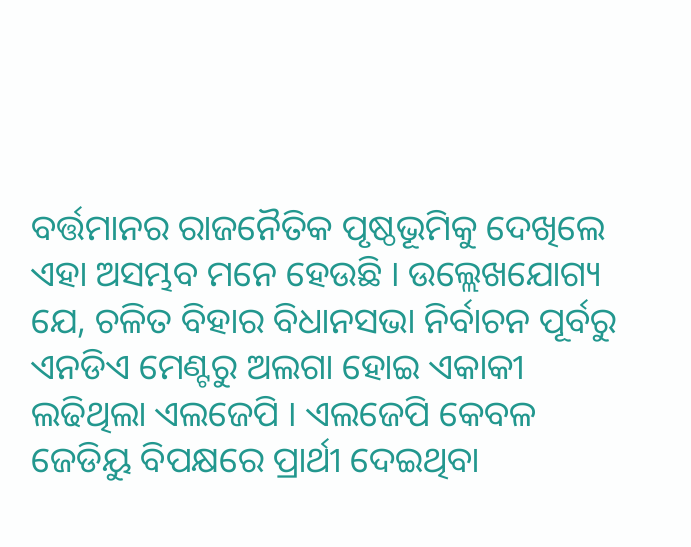ବର୍ତ୍ତମାନର ରାଜନୈତିକ ପୃଷ୍ଠଭୂମିକୁ ଦେଖିଲେ ଏହା ଅସମ୍ଭବ ମନେ ହେଉଛି । ଉଲ୍ଲେଖଯୋଗ୍ୟ ଯେ, ଚଳିତ ବିହାର ବିଧାନସଭା ନିର୍ବାଚନ ପୂର୍ବରୁ ଏନଡିଏ ମେଣ୍ଟରୁ ଅଲଗା ହୋଇ ଏକାକୀ ଲଢିଥିଲା ଏଲଜେପି । ଏଲଜେପି କେବଳ ଜେଡିୟୁ ବିପକ୍ଷରେ ପ୍ରାର୍ଥୀ ଦେଇଥିବା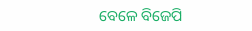ବେଳେ ବିଜେପି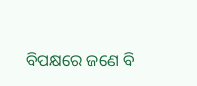ବିପକ୍ଷରେ ଜଣେ ବି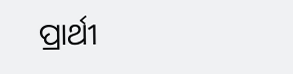ପ୍ରାର୍ଥୀ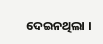ଦେଇନଥିଲା ।